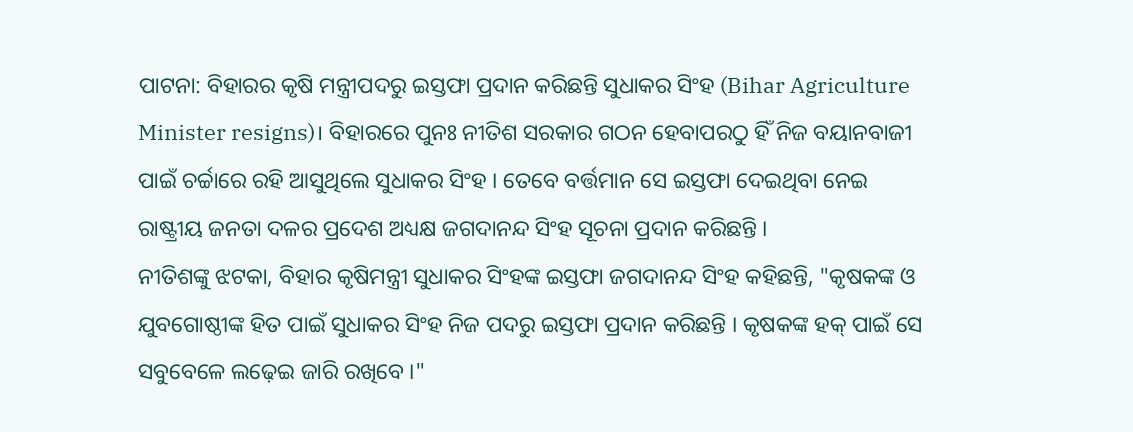ପାଟନା: ବିହାରର କୃଷି ମନ୍ତ୍ରୀପଦରୁ ଇସ୍ତଫା ପ୍ରଦାନ କରିଛନ୍ତି ସୁଧାକର ସିଂହ (Bihar Agriculture Minister resigns)। ବିହାରରେ ପୁନଃ ନୀତିଶ ସରକାର ଗଠନ ହେବାପରଠୁ ହିଁ ନିଜ ବୟାନବାଜୀ ପାଇଁ ଚର୍ଚ୍ଚାରେ ରହି ଆସୁଥିଲେ ସୁଧାକର ସିଂହ । ତେବେ ବର୍ତ୍ତମାନ ସେ ଇସ୍ତଫା ଦେଇଥିବା ନେଇ ରାଷ୍ଟ୍ରୀୟ ଜନତା ଦଳର ପ୍ରଦେଶ ଅଧ୍ୟକ୍ଷ ଜଗଦାନନ୍ଦ ସିଂହ ସୂଚନା ପ୍ରଦାନ କରିଛନ୍ତି ।
ନୀତିଶଙ୍କୁ ଝଟକା, ବିହାର କୃଷିମନ୍ତ୍ରୀ ସୁଧାକର ସିଂହଙ୍କ ଇସ୍ତଫା ଜଗଦାନନ୍ଦ ସିଂହ କହିଛନ୍ତି, "କୃଷକଙ୍କ ଓ ଯୁବଗୋଷ୍ଠୀଙ୍କ ହିତ ପାଇଁ ସୁଧାକର ସିଂହ ନିଜ ପଦରୁ ଇସ୍ତଫା ପ୍ରଦାନ କରିଛନ୍ତି । କୃଷକଙ୍କ ହକ୍ ପାଇଁ ସେ ସବୁବେଳେ ଲଢ଼େଇ ଜାରି ରଖିବେ ।"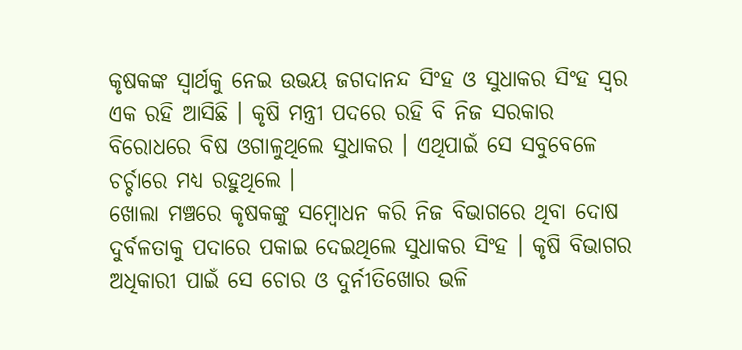କୃଷକଙ୍କ ସ୍ବାର୍ଥକୁ ନେଇ ଉଭୟ ଜଗଦାନନ୍ଦ ସିଂହ ଓ ସୁଧାକର ସିଂହ ସ୍ବର ଏକ ରହି ଆସିଛି । କୃଷି ମନ୍ତ୍ରୀ ପଦରେ ରହି ବି ନିଜ ସରକାର ବିରୋଧରେ ବିଷ ଓଗାଳୁଥିଲେ ସୁଧାକର । ଏଥିପାଇଁ ସେ ସବୁବେଳେ ଚର୍ଚ୍ଚାରେ ମଧ୍ୟ ରହୁଥିଲେ ।
ଖୋଲା ମଞ୍ଚରେ କୃଷକଙ୍କୁ ସମ୍ବୋଧନ କରି ନିଜ ବିଭାଗରେ ଥିବା ଦୋଷ ଦୁର୍ବଳତାକୁ ପଦାରେ ପକାଇ ଦେଇଥିଲେ ସୁଧାକର ସିଂହ । କୃଷି ବିଭାଗର ଅଧିକାରୀ ପାଇଁ ସେ ଚୋର ଓ ଦୁର୍ନୀତିଖୋର ଭଳି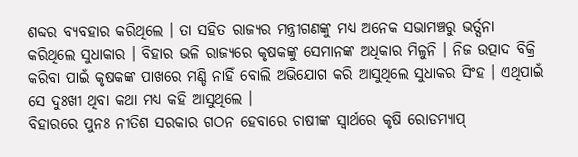ଶବ୍ଦର ବ୍ୟବହାର କରିଥିଲେ । ତା ସହିତ ରାଜ୍ୟର ମନ୍ତ୍ରୀଗଣଙ୍କୁ ମଧ୍ୟ ଅନେକ ସଭାମଞ୍ଚରୁ ଭର୍ତ୍ସନା କରିଥିଲେ ସୁଧାକାର । ବିହାର ଭଳି ରାଜ୍ୟରେ କୃଷକଙ୍କୁ ସେମାନଙ୍କ ଅଧିକାର ମିଳୁନି । ନିଜ ଉତ୍ପାଦ ବିକ୍ରି କରିବା ପାଇଁ କୃଷକଙ୍କ ପାଖରେ ମଣ୍ଡି ନାହିଁ ବୋଲି ଅଭିଯୋଗ କରି ଆସୁଥିଲେ ସୁଧାକର ସିଂହ । ଏଥିପାଇଁ ସେ ଦୁଃଖୀ ଥିବା କଥା ମଧ୍ୟ କହି ଆସୁଥିଲେ ।
ବିହାରରେ ପୁନଃ ନୀତିଶ ସରକାର ଗଠନ ହେବାରେ ଚାଷୀଙ୍କ ସ୍ବାର୍ଥରେ କୃଷି ରୋଡମ୍ୟାପ୍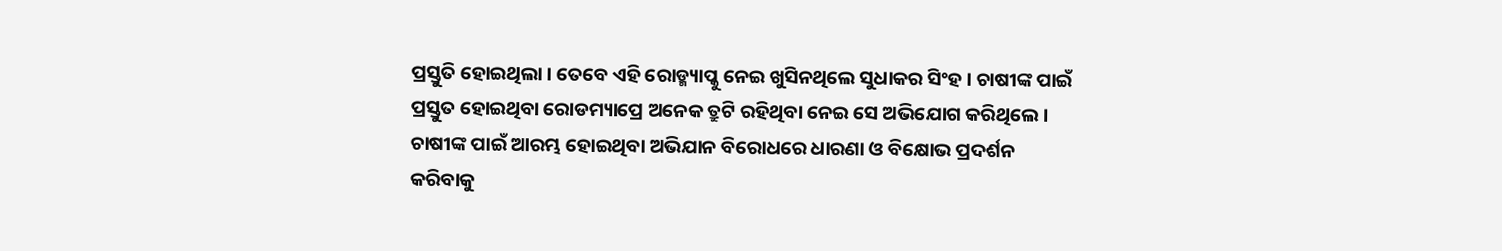ପ୍ରସ୍ତୁତି ହୋଇଥିଲା । ତେବେ ଏହି ରୋଡ୍ମ୍ୟାପ୍କୁ ନେଇ ଖୁସିନଥିଲେ ସୁଧାକର ସିଂହ । ଚାଷୀଙ୍କ ପାଇଁ ପ୍ରସ୍ତୁତ ହୋଇଥିବା ରୋଡମ୍ୟାପ୍ରେ ଅନେକ ତ୍ରୁଟି ରହିଥିବା ନେଇ ସେ ଅଭିଯୋଗ କରିଥିଲେ । ଚାଷୀଙ୍କ ପାଇଁ ଆରମ୍ଭ ହୋଇଥିବା ଅଭିଯାନ ବିରୋଧରେ ଧାରଣା ଓ ବିକ୍ଷୋଭ ପ୍ରଦର୍ଶନ କରିବାକୁ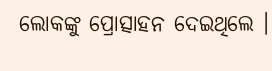ଲୋକଙ୍କୁ ପ୍ରୋତ୍ସାହନ ଦେଇଥିଲେ ।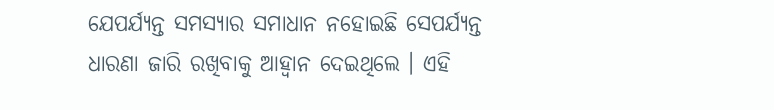ଯେପର୍ଯ୍ୟନ୍ତ ସମସ୍ୟାର ସମାଧାନ ନହୋଇଛି ସେପର୍ଯ୍ୟନ୍ତ ଧାରଣା ଜାରି ରଖିବାକୁ ଆହ୍ବାନ ଦେଇଥିଲେ । ଏହି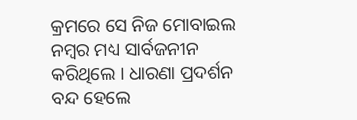କ୍ରମରେ ସେ ନିଜ ମୋବାଇଲ ନମ୍ବର ମଧ୍ୟ ସାର୍ବଜନୀନ କରିଥିଲେ । ଧାରଣା ପ୍ରଦର୍ଶନ ବନ୍ଦ ହେଲେ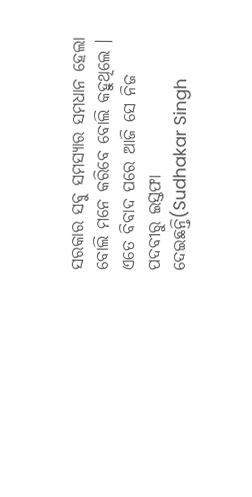ସରକାର ସବୁ ସମସ୍ୟାର ସମଧାନ ହେଲା ବୋଲି ମନେ କରିବେ ବୋଲି କହୁଥିଲେ । ଏତେ ବିବାଦ ପରେ ଆଜି ସେ ନିଜ ପଦବୀରୁ ଇସ୍ତଫା ଦେଇଛନ୍ତି(Sudhakar Singh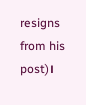resigns from his post)।